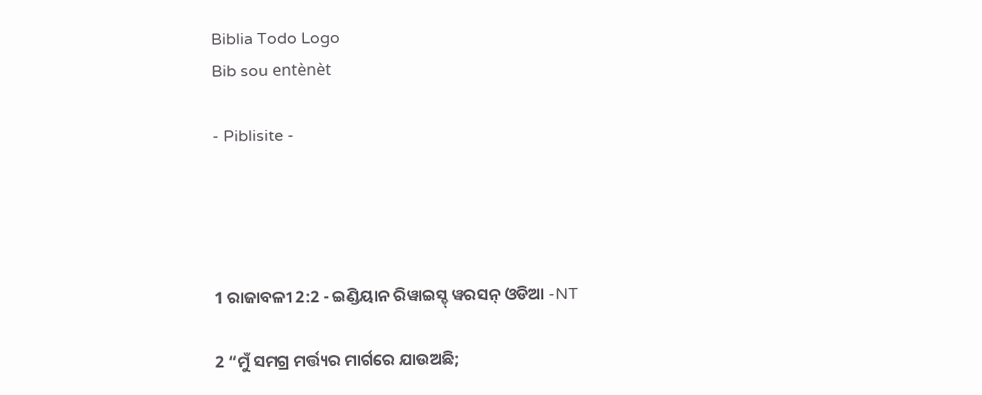Biblia Todo Logo
Bib sou entènèt

- Piblisite -




1 ରାଜାବଳୀ 2:2 - ଇଣ୍ଡିୟାନ ରିୱାଇସ୍ଡ୍ ୱରସନ୍ ଓଡିଆ -NT

2 “ମୁଁ ସମଗ୍ର ମର୍ତ୍ତ୍ୟର ମାର୍ଗରେ ଯାଉଅଛି;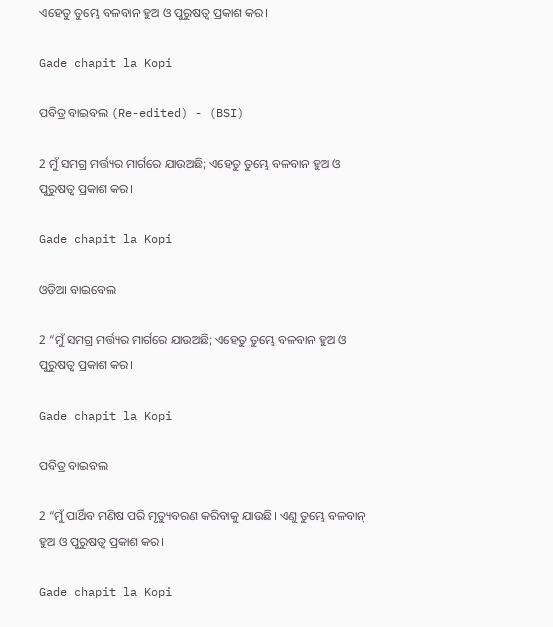ଏହେତୁ ତୁମ୍ଭେ ବଳବାନ ହୁଅ ଓ ପୁରୁଷତ୍ୱ ପ୍ରକାଶ କର।

Gade chapit la Kopi

ପବିତ୍ର ବାଇବଲ (Re-edited) - (BSI)

2 ମୁଁ ସମଗ୍ର ମର୍ତ୍ତ୍ୟର ମାର୍ଗରେ ଯାଉଅଛି; ଏହେତୁ ତୁମ୍ଭେ ବଳବାନ ହୁଅ ଓ ପୁରୁଷତ୍ଵ ପ୍ରକାଶ କର।

Gade chapit la Kopi

ଓଡିଆ ବାଇବେଲ

2 “ମୁଁ ସମଗ୍ର ମର୍ତ୍ତ୍ୟର ମାର୍ଗରେ ଯାଉଅଛି; ଏହେତୁ ତୁମ୍ଭେ ବଳବାନ ହୁଅ ଓ ପୁରୁଷତ୍ୱ ପ୍ରକାଶ କର।

Gade chapit la Kopi

ପବିତ୍ର ବାଇବଲ

2 “ମୁଁ ପାର୍ଥିବ ମଣିଷ ପରି ମୃତ୍ୟୁବରଣ କରିବାକୁ ଯାଉଛି। ଏଣୁ ତୁମ୍ଭେ ବଳବାନ୍ ହୁଅ ଓ ପୁରୁଷତ୍ୱ ପ୍ରକାଶ କର।

Gade chapit la Kopi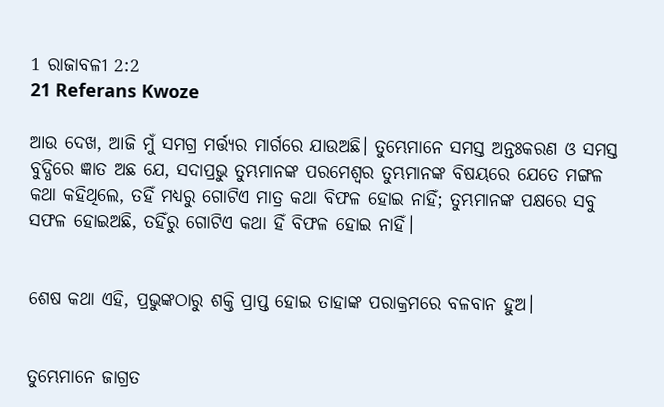1 ରାଜାବଳୀ 2:2
21 Referans Kwoze

ଆଉ ଦେଖ, ଆଜି ମୁଁ ସମଗ୍ର ମର୍ତ୍ତ୍ୟର ମାର୍ଗରେ ଯାଉଅଛି। ତୁମ୍ଭେମାନେ ସମସ୍ତ ଅନ୍ତଃକରଣ ଓ ସମସ୍ତ ବୁଦ୍ଧିରେ ଜ୍ଞାତ ଅଛ ଯେ, ସଦାପ୍ରଭୁ ତୁମ୍ଭମାନଙ୍କ ପରମେଶ୍ୱର ତୁମ୍ଭମାନଙ୍କ ବିଷୟରେ ଯେତେ ମଙ୍ଗଳ କଥା କହିଥିଲେ, ତହିଁ ମଧ୍ୟରୁ ଗୋଟିଏ ମାତ୍ର କଥା ବିଫଳ ହୋଇ ନାହିଁ; ତୁମ୍ଭମାନଙ୍କ ପକ୍ଷରେ ସବୁ ସଫଳ ହୋଇଅଛି, ତହିଁରୁ ଗୋଟିଏ କଥା ହିଁ ବିଫଳ ହୋଇ ନାହିଁ।


ଶେଷ କଥା ଏହି, ପ୍ରଭୁଙ୍କଠାରୁ ଶକ୍ତି ପ୍ରାପ୍ତ ହୋଇ ତାହାଙ୍କ ପରାକ୍ରମରେ ବଳବାନ ହୁଅ।


ତୁମ୍ଭେମାନେ ଜାଗ୍ରତ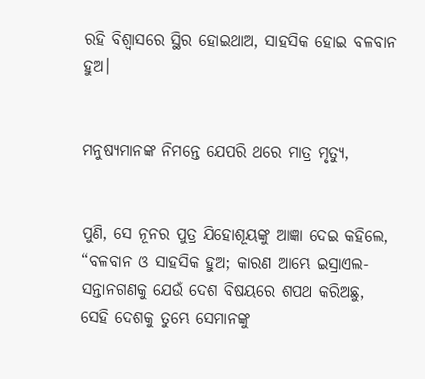ରହି ବିଶ୍ୱାସରେ ସ୍ଥିର ହୋଇଥାଅ, ସାହସିକ ହୋଇ ବଳବାନ ହୁଅ।


ମନୁଷ୍ୟମାନଙ୍କ ନିମନ୍ତେ ଯେପରି ଥରେ ମାତ୍ର ମୃତ୍ୟୁ,


ପୁଣି, ସେ ନୂନର ପୁତ୍ର ଯିହୋଶୂୟଙ୍କୁ ଆଜ୍ଞା ଦେଇ କହିଲେ, “ବଳବାନ ଓ ସାହସିକ ହୁଅ; କାରଣ ଆମ୍ଭେ ଇସ୍ରାଏଲ-ସନ୍ତାନଗଣକୁ ଯେଉଁ ଦେଶ ବିଷୟରେ ଶପଥ କରିଅଛୁ, ସେହି ଦେଶକୁ ତୁମ୍ଭେ ସେମାନଙ୍କୁ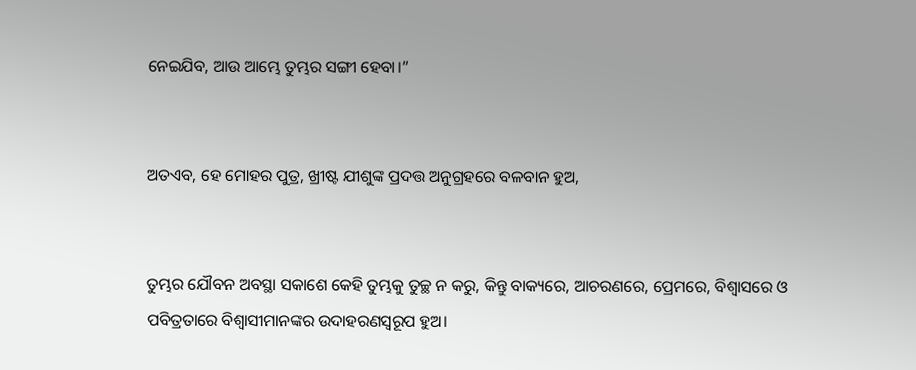ନେଇଯିବ, ଆଉ ଆମ୍ଭେ ତୁମ୍ଭର ସଙ୍ଗୀ ହେବା।”


ଅତଏବ, ହେ ମୋହର ପୁତ୍ର, ଖ୍ରୀଷ୍ଟ ଯୀଶୁଙ୍କ ପ୍ରଦତ୍ତ ଅନୁଗ୍ରହରେ ବଳବାନ ହୁଅ,


ତୁମ୍ଭର ଯୌବନ ଅବସ୍ଥା ସକାଶେ କେହି ତୁମ୍ଭକୁ ତୁଚ୍ଛ ନ କରୁ, କିନ୍ତୁ ବାକ୍ୟରେ, ଆଚରଣରେ, ପ୍ରେମରେ, ବିଶ୍ୱାସରେ ଓ ପବିତ୍ରତାରେ ବିଶ୍ଵାସୀମାନଙ୍କର ଉଦାହରଣସ୍ୱରୂପ ହୁଅ।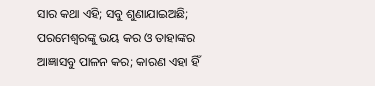ସାର କଥା ଏହି; ସବୁ ଶୁଣାଯାଇଅଛି; ପରମେଶ୍ୱରଙ୍କୁ ଭୟ କର ଓ ତାହାଙ୍କର ଆଜ୍ଞାସବୁ ପାଳନ କର; କାରଣ ଏହା ହିଁ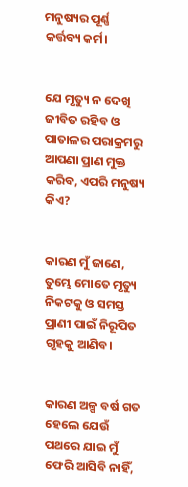ମନୁଷ୍ୟର ପୂର୍ଣ୍ଣ କର୍ତ୍ତବ୍ୟ କର୍ମ।


ଯେ ମୃତ୍ୟୁ ନ ଦେଖି ଜୀବିତ ରହିବ ଓ ପାତାଳର ପରାକ୍ରମରୁ ଆପଣା ପ୍ରାଣ ମୁକ୍ତ କରିବ, ଏପରି ମନୁଷ୍ୟ କିଏ?


କାରଣ ମୁଁ ଜାଣେ, ତୁମ୍ଭେ ମୋତେ ମୃତ୍ୟୁ ନିକଟକୁ ଓ ସମସ୍ତ ପ୍ରାଣୀ ପାଇଁ ନିରୂପିତ ଗୃହକୁ ଆଣିବ।


କାରଣ ଅଳ୍ପ ବର୍ଷ ଗତ ହେଲେ ଯେଉଁ ପଥରେ ଯାଇ ମୁଁ ଫେରି ଆସିବି ନାହିଁ,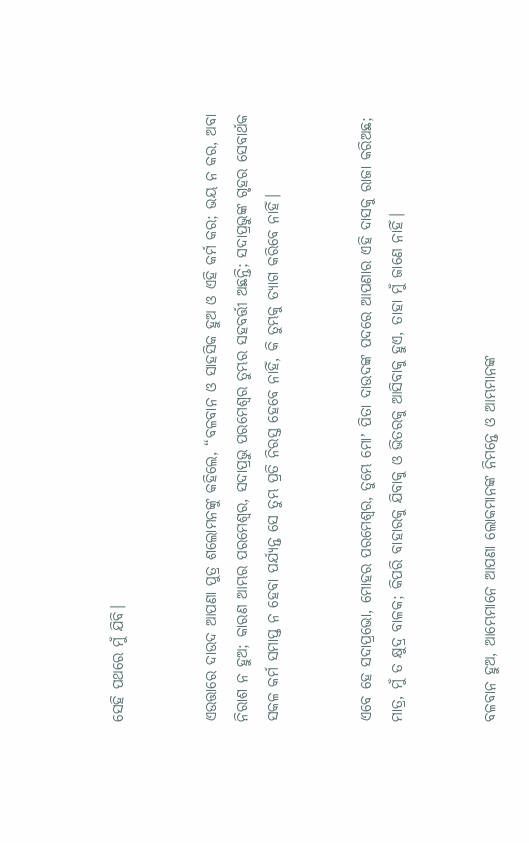ସେହି ପଥରେ ମୁଁ ଯିବି।


ଏଉତ୍ତାରେ ଦାଉଦ ଆପଣା ପୁତ୍ର ଶଲୋମନଙ୍କୁ କହିଲେ, “ବଳବାନ ଓ ସାହସିକ ହୁଅ ଓ ଏହି କର୍ମ କର; ଭୟ ନ କର, ଅବା ନିରାଶ ନ ହୁଅ; କାରଣ ଆମ୍ଭର ପରମେଶ୍ୱର, ସଦାପ୍ରଭୁ ପରମେଶ୍ୱର ତୁମ୍ଭର ସହବର୍ତ୍ତୀ ଅଛନ୍ତି; ସଦାପ୍ରଭୁଙ୍କ ଗୃହର ସେବାର୍ଥକ ସକଳ କର୍ମ ସମାପ୍ତ ନ ହେବା ପର୍ଯ୍ୟନ୍ତ ସେ ତୁମ୍ଭ ପ୍ରତି ନିରସ୍ତ ହେବେ ନାହିଁ, କି ତୁମ୍ଭକୁ ତ୍ୟାଗ କରିବେ ନାହିଁ।


ଏବେ ହେ ସଦାପ୍ରଭୋ, ମୋହର ପରମେଶ୍ୱର, ତୁମ୍ଭେ ମୋʼ ପିତା ଦାଉଦଙ୍କ ପଦରେ ଆପଣାର ଏହି ଦାସକୁ ରାଜା କରିଅଛ; ମାତ୍ର, ମୁଁ ତ କ୍ଷୁଦ୍ର ବାଳକ; କିପରି ବାହାରକୁ ଯିବାକୁ ଓ ଭିତରକୁ ଆସିବାକୁ ହୁଏ, ତାହା ମୁଁ ଜାଣେ ନାହିଁ।


ବଳବାନ ହୁଅ, ଆମ୍ଭେମାନେ ଆପଣା ଲୋକମାନଙ୍କ ନିମନ୍ତେ ଓ ଆମ୍ଭମାନଙ୍କ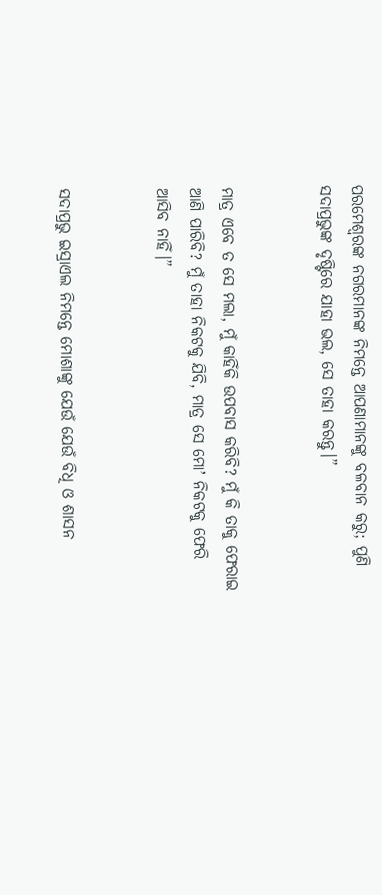ପରମେଶ୍ୱରଙ୍କ ନଗରମାନଙ୍କ ନିମନ୍ତେ ଆପଣାମାନଙ୍କୁ ବଳବାନ କରୁ; ପୁଣି ସଦାପ୍ରଭୁଙ୍କ ଦୃଷ୍ଟିରେ ଯାହା ଭଲ, ସେ ତାହା କରନ୍ତୁ।”


ମାତ୍ର ଏବେ ତ ସେ ମଲା, ମୁଁ କାହିଁକି ଉପବାସ କରିବି? ମୁଁ କି ତାକୁ ଫେରାଇ ଆଣି ପାରିବି? ମୁଁ ତାହା ନିକଟକୁ ଯିବି, ମାତ୍ର ସେ ମୋʼ ନିକଟକୁ ଫେରି ଆସିବ ନାହିଁ।”


ସଦାପ୍ରଭୁ ଇସ୍ରାଏଲ ନିମନ୍ତେ ମୋଶାଙ୍କୁ ଯେଉଁ ଯେଉଁ ବିଧି ଓ ଶାସନ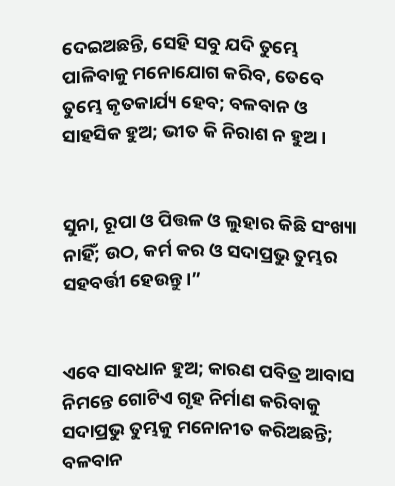ଦେଇଅଛନ୍ତି, ସେହି ସବୁ ଯଦି ତୁମ୍ଭେ ପାଳିବାକୁ ମନୋଯୋଗ କରିବ, ତେବେ ତୁମ୍ଭେ କୃତକାର୍ଯ୍ୟ ହେବ; ବଳବାନ ଓ ସାହସିକ ହୁଅ; ଭୀତ କି ନିରାଶ ନ ହୁଅ।


ସୁନା, ରୂପା ଓ ପିତ୍ତଳ ଓ ଲୁହାର କିଛି ସଂଖ୍ୟା ନାହିଁ; ଉଠ, କର୍ମ କର ଓ ସଦାପ୍ରଭୁ ତୁମ୍ଭର ସହବର୍ତ୍ତୀ ହେଉନ୍ତୁ।”


ଏବେ ସାବଧାନ ହୁଅ; କାରଣ ପବିତ୍ର ଆବାସ ନିମନ୍ତେ ଗୋଟିଏ ଗୃହ ନିର୍ମାଣ କରିବାକୁ ସଦାପ୍ରଭୁ ତୁମ୍ଭକୁ ମନୋନୀତ କରିଅଛନ୍ତି; ବଳବାନ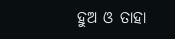ହୁଅ ଓ ତାହା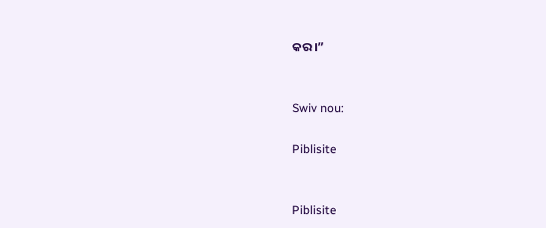କର।”


Swiv nou:

Piblisite


Piblisite